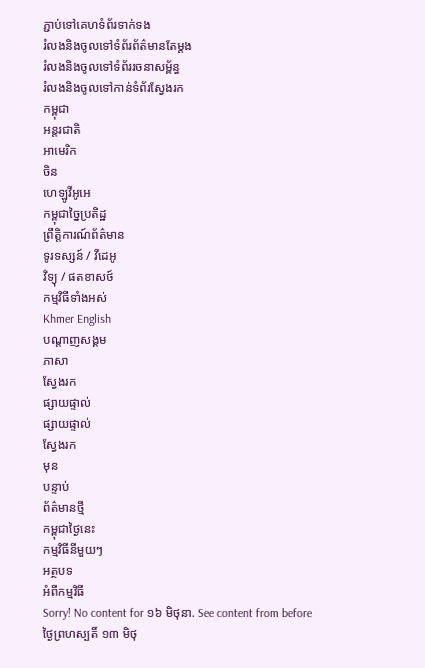ភ្ជាប់ទៅគេហទំព័រទាក់ទង
រំលងនិងចូលទៅទំព័រព័ត៌មានតែម្តង
រំលងនិងចូលទៅទំព័ររចនាសម្ព័ន្ធ
រំលងនិងចូលទៅកាន់ទំព័រស្វែងរក
កម្ពុជា
អន្តរជាតិ
អាមេរិក
ចិន
ហេឡូវីអូអេ
កម្ពុជាច្នៃប្រតិដ្ឋ
ព្រឹត្តិការណ៍ព័ត៌មាន
ទូរទស្សន៍ / វីដេអូ
វិទ្យុ / ផតខាសថ៍
កម្មវិធីទាំងអស់
Khmer English
បណ្តាញសង្គម
ភាសា
ស្វែងរក
ផ្សាយផ្ទាល់
ផ្សាយផ្ទាល់
ស្វែងរក
មុន
បន្ទាប់
ព័ត៌មានថ្មី
កម្ពុជាថ្ងៃនេះ
កម្មវិធីនីមួយៗ
អត្ថបទ
អំពីកម្មវិធី
Sorry! No content for ១៦ មិថុនា. See content from before
ថ្ងៃព្រហស្បតិ៍ ១៣ មិថុ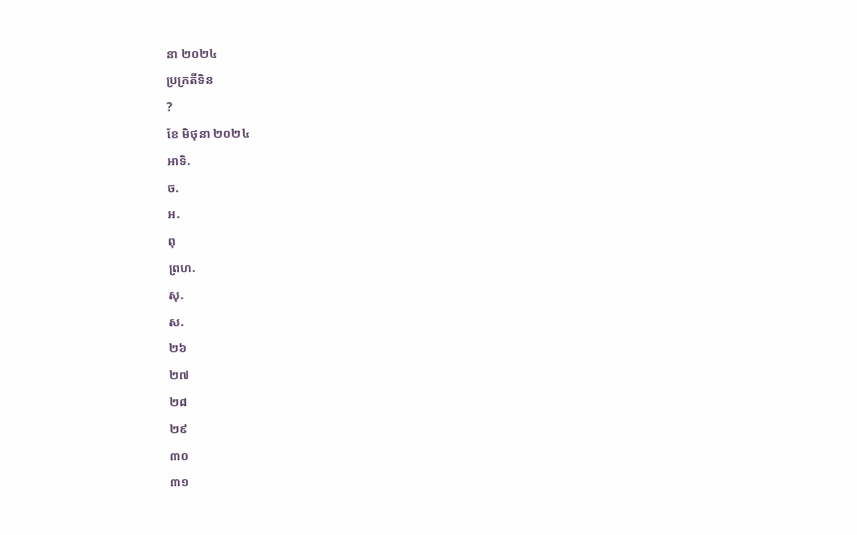នា ២០២៤
ប្រក្រតីទិន
?
ខែ មិថុនា ២០២៤
អាទិ.
ច.
អ.
ពុ
ព្រហ.
សុ.
ស.
២៦
២៧
២៨
២៩
៣០
៣១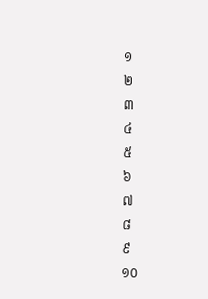១
២
៣
៤
៥
៦
៧
៨
៩
១០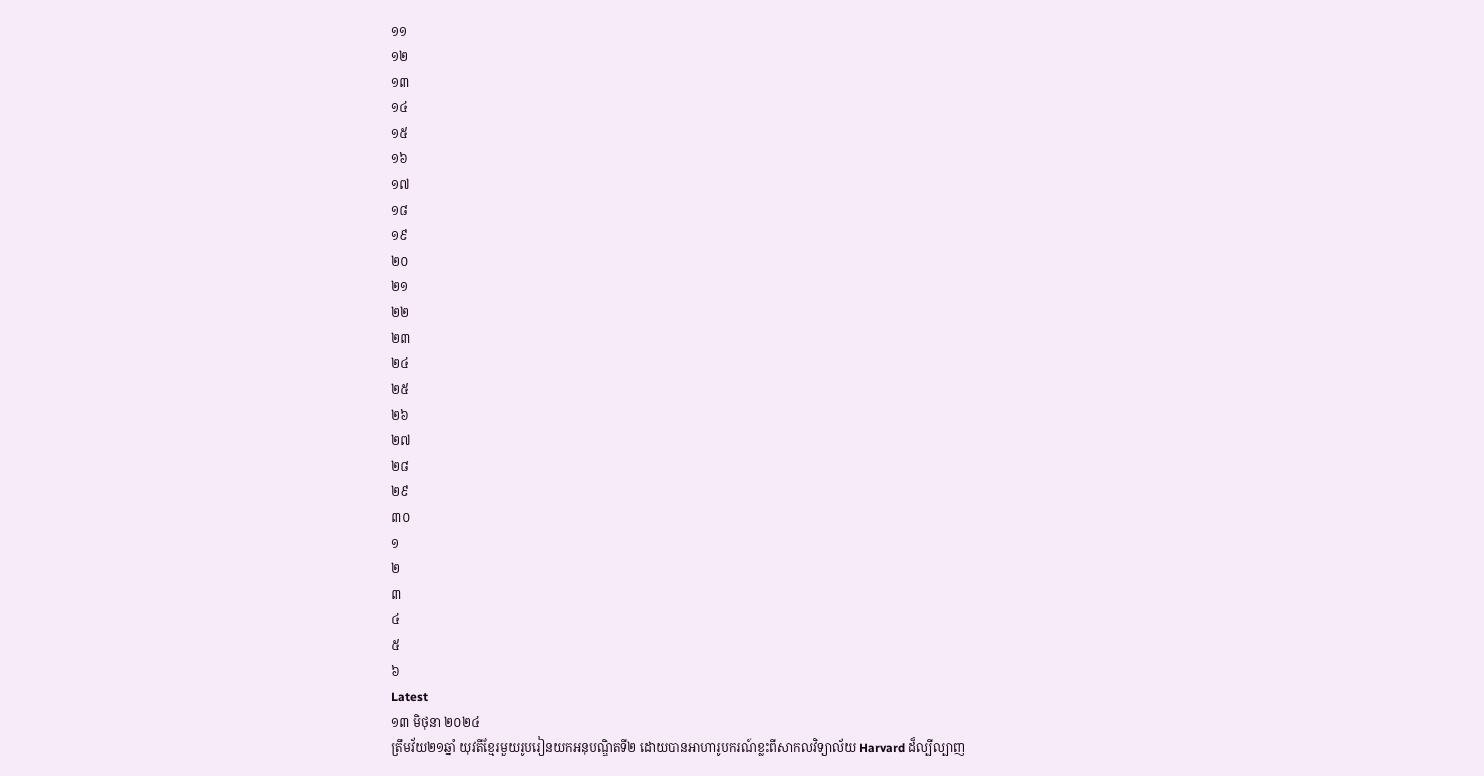១១
១២
១៣
១៤
១៥
១៦
១៧
១៨
១៩
២០
២១
២២
២៣
២៤
២៥
២៦
២៧
២៨
២៩
៣០
១
២
៣
៤
៥
៦
Latest
១៣ មិថុនា ២០២៤
ត្រឹមវ័យ២១ឆ្នាំ យុវតីខ្មែរមួយរូបរៀនយកអនុបណ្ឌិតទី២ ដោយបានអាហារូបករណ៍ខ្លះពីសាកលវិទ្យាល័យ Harvard ដ៏ល្បីល្បាញ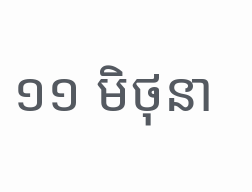១១ មិថុនា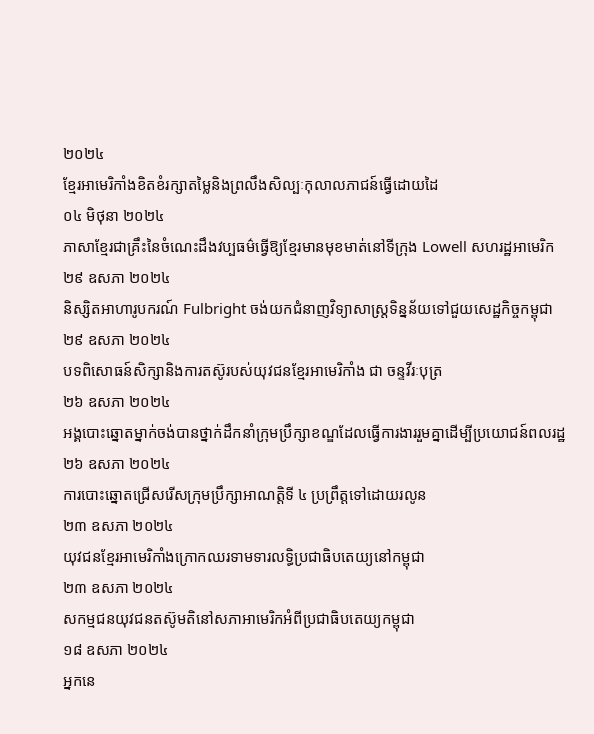២០២៤
ខ្មែរអាមេរិកាំងខិតខំរក្សាតម្លៃនិងព្រលឹងសិល្បៈកុលាលភាជន៍ធ្វើដោយដៃ
០៤ មិថុនា ២០២៤
ភាសាខ្មែរជាគ្រឹះនៃចំណេះដឹងវប្បធម៌ធ្វើឱ្យខ្មែរមានមុខមាត់នៅទីក្រុង Lowell សហរដ្ឋអាមេរិក
២៩ ឧសភា ២០២៤
និស្សិតអាហារូបករណ៍ Fulbright ចង់យកជំនាញវិទ្យាសាស្ត្រទិន្នន័យទៅជួយសេដ្ឋកិច្ចកម្ពុជា
២៩ ឧសភា ២០២៤
បទពិសោធន៍សិក្សានិងការតស៊ូរបស់យុវជនខ្មែរអាមេរិកាំង ជា ចន្ទវីរៈបុត្រ
២៦ ឧសភា ២០២៤
អង្គបោះឆ្នោតម្នាក់ចង់បានថ្នាក់ដឹកនាំក្រុមប្រឹក្សាខណ្ឌដែលធ្វើការងាររួមគ្នាដើម្បីប្រយោជន៍ពលរដ្ឋ
២៦ ឧសភា ២០២៤
ការបោះឆ្នោតជ្រើសរើសក្រុមប្រឹក្សាអាណត្តិទី ៤ ប្រព្រឹត្តទៅដោយរលូន
២៣ ឧសភា ២០២៤
យុវជនខ្មែរអាមេរិកាំងក្រោកឈរទាមទារលទ្ធិប្រជាធិបតេយ្យនៅកម្ពុជា
២៣ ឧសភា ២០២៤
សកម្មជនយុវជនតស៊ូមតិនៅសភាអាមេរិកអំពីប្រជាធិបតេយ្យកម្ពុជា
១៨ ឧសភា ២០២៤
អ្នកនេ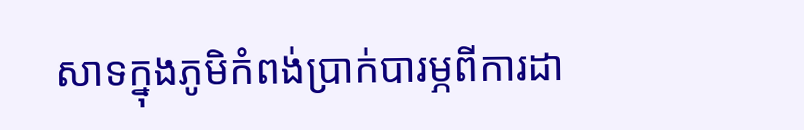សាទក្នុងភូមិកំពង់ប្រាក់បារម្ភពីការដា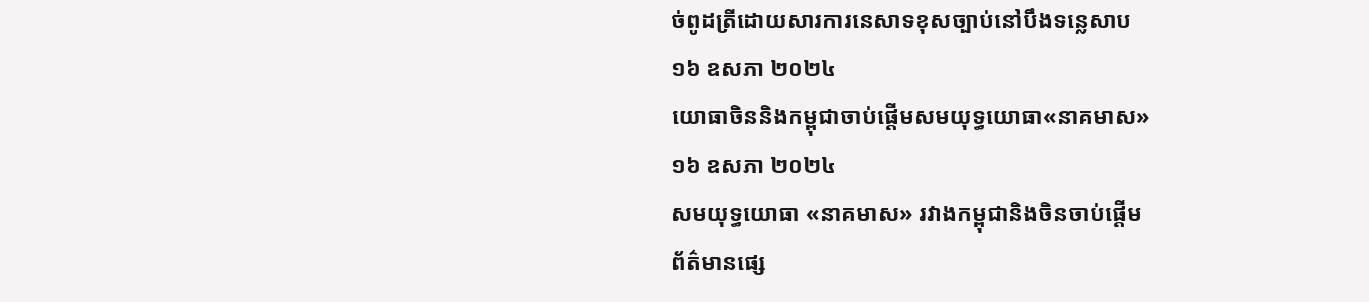ច់ពូដត្រីដោយសារការនេសាទខុសច្បាប់នៅបឹងទន្លេសាប
១៦ ឧសភា ២០២៤
យោធាចិននិងកម្ពុជាចាប់ផ្តើមសមយុទ្ធយោធា«នាគមាស»
១៦ ឧសភា ២០២៤
សមយុទ្ធយោធា «នាគមាស» រវាងកម្ពុជានិងចិនចាប់ផ្តើម
ព័ត៌មានផ្សេ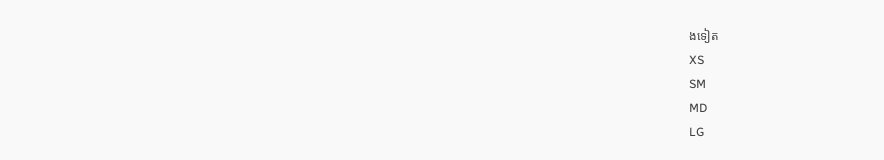ងទៀត
XS
SM
MD
LG